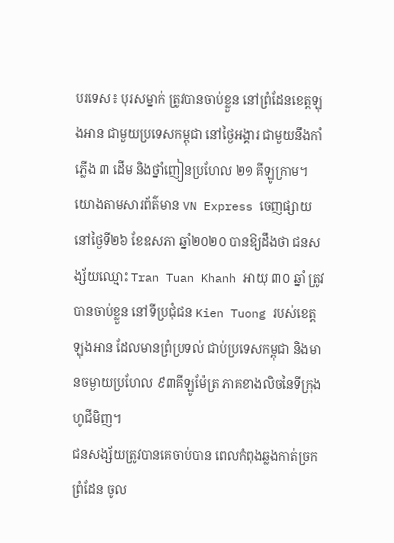បរទេស៖ បុរសម្នាក់ ត្រូវបានចាប់ខ្លួន នៅព្រំដែនខេត្តឡុងអាន ជាមួយប្រទេសកម្ពុជា នៅថ្ងៃអង្គារ ជាមួយនឹងកាំភ្លើង ៣ ដើម និងថ្នាំញៀនប្រហែល ២១ គីឡូក្រាម។
យោងតាមសារព័ត៌មាន VN Express ចេញផ្សាយនៅថ្ងៃទី២៦ ខែឧសភា ឆ្នាំ២០២០ បានឱ្យដឹងថា ជនសង្ស័យឈ្មោះ Tran Tuan Khanh អាយុ ៣០ ឆ្នាំ ត្រូវបានចាប់ខ្លួន នៅទីប្រជុំជន Kien Tuong របស់ខេត្ត ឡុងអាន ដែលមានព្រំប្រទល់ ជាប់ប្រទេសកម្ពុជា និងមានចម្ងាយប្រហែល ៩៣គីឡូម៉ែត្រ ភាគខាងលិចនៃទីក្រុង ហូជីមិញ។
ជនសង្ស័យត្រូវបានគេចាប់បាន ពេលកំពុងឆ្លងកាត់ច្រកព្រំដែន ចូល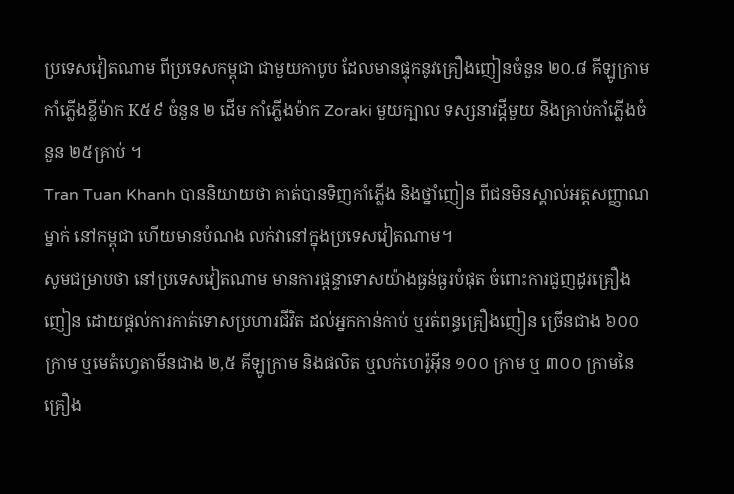ប្រទេសវៀតណាម ពីប្រទេសកម្ពុជា ជាមួយកាបូប ដែលមានផ្ទុកនូវគ្រឿងញៀនចំនួន ២០.៨ គីឡូក្រាម កាំភ្លើងខ្លីម៉ាក K៥៩ ចំនួន ២ ដើម កាំភ្លើងម៉ាក Zoraki មួយក្បាល ទស្សនាវដ្តីមួយ និងគ្រាប់កាំភ្លើងចំនួន ២៥គ្រាប់ ។
Tran Tuan Khanh បាននិយាយថា គាត់បានទិញកាំភ្លើង និងថ្នាំញៀន ពីជនមិនស្គាល់អត្តសញ្ញាណម្នាក់ នៅកម្ពុជា ហើយមានបំណង លក់វានៅក្នុងប្រទេសវៀតណាម។
សូមជម្រាបថា នៅប្រទេសវៀតណាម មានការផ្តន្ទាទោសយ៉ាងធ្ងន់ធ្ងរបំផុត ចំពោះការជួញដូរគ្រឿងញៀន ដោយផ្តល់ការកាត់ទោសប្រហារជីវិត ដល់អ្នកកាន់កាប់ ឬរត់ពន្ធគ្រឿងញៀន ច្រើនជាង ៦០០ ក្រាម ឬមេតំហ្វេតាមីនជាង ២,៥ គីឡូក្រាម និងផលិត ឬលក់ហេរ៉ូអ៊ីន ១០០ ក្រាម ឬ ៣០០ ក្រាមនៃគ្រឿង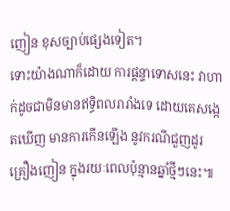ញៀន ខុសច្បាប់ផ្សេងទៀត។
ទោះយ៉ាងណាក៏ដោយ ការផ្តន្ទាទោសនេះ វាហាក់ដូចជាមិនមានឥទ្ធិពលរារាំងទេ ដោយគេសង្កេតឃើញ មានការកើនឡើង នូវករណីជួញដូរគ្រឿងញៀន ក្នុងរយៈពេលប៉ុន្មានឆ្នាំថ្មីៗនេះ៕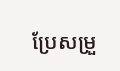ប្រែសម្រួ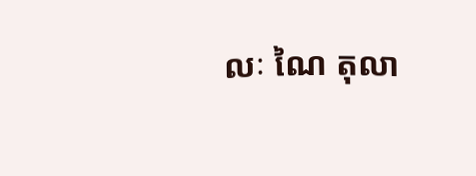លៈ ណៃ តុលា